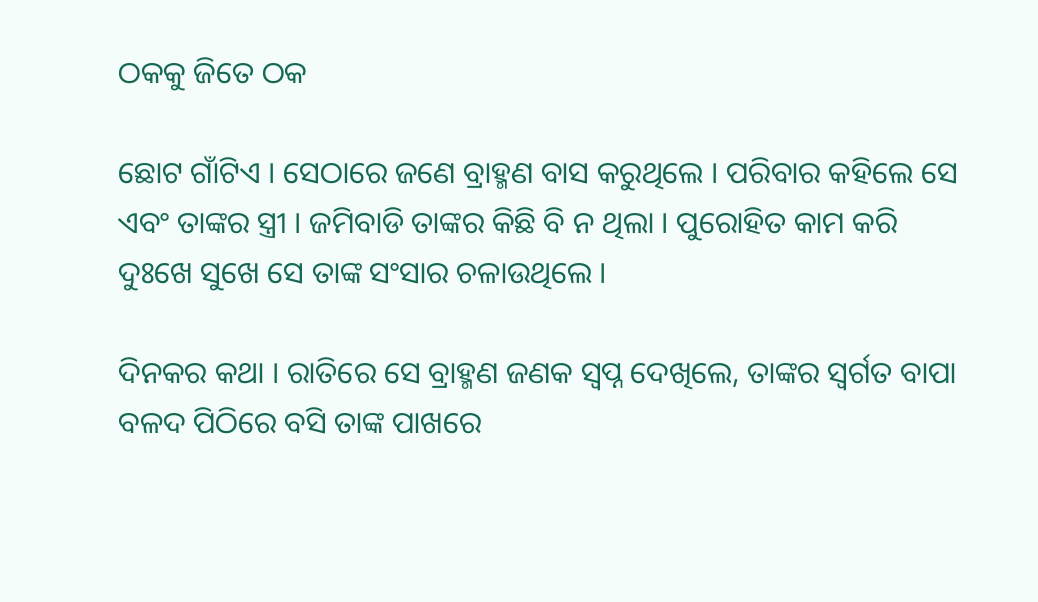ଠକକୁ ଜିତେ ଠକ

ଛୋଟ ଗାଁଟିଏ । ସେଠାରେ ଜଣେ ବ୍ରାହ୍ମଣ ବାସ କରୁଥିଲେ । ପରିବାର କହିଲେ ସେ ଏବଂ ତାଙ୍କର ସ୍ତ୍ରୀ । ଜମିବାଡି ତାଙ୍କର କିଛି ବି ନ ଥିଲା । ପୁରୋହିତ କାମ କରି ଦୁଃଖେ ସୁଖେ ସେ ତାଙ୍କ ସଂସାର ଚଳାଉଥିଲେ ।

ଦିନକର କଥା । ରାତିରେ ସେ ବ୍ରାହ୍ମଣ ଜଣକ ସ୍ୱପ୍ନ ଦେଖିଲେ, ତାଙ୍କର ସ୍ୱର୍ଗତ ବାପା ବଳଦ ପିଠିରେ ବସି ତାଙ୍କ ପାଖରେ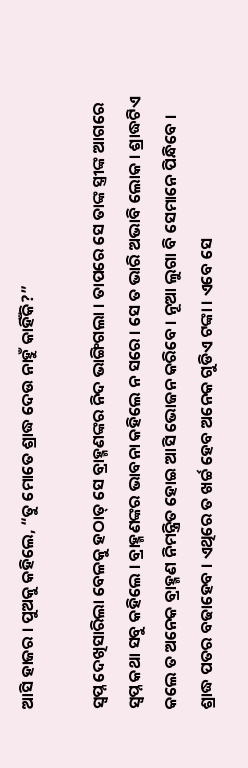ଆସି ହାଜର । ପୁଅକୁ କହିଲେ, “ତୁ ମୋତେ ଶ୍ରାଦ୍ଧ ଦେଉ ନାହୁଁ କାହିଁକି?”

ସ୍ୱପ୍ନ ଦେଖିସାରିଲା ବେଳକୁ ହଠାତ୍ ସେ ବ୍ରାହ୍ମଣଙ୍କର ନିଦ ଭାଙ୍ଗିଗଲା । ତାପରେ ସେ ତାଙ୍କ ସ୍ତ୍ରୀଙ୍କ ଆଗରେ ସ୍ୱପ୍ନ କଥା ସବୁ କହିଲେ । ବ୍ରାହ୍ମଣଙ୍କର ଭାବନା କହିଲେ ନ ସରେ । ସେ ତ ଭାରି ଅଭାବି ଲୋକ । ଶ୍ରାଦ୍ଧଟିଏ କଲେ ତ ଅନେକ ବ୍ରାହ୍ମଣ ନିମନ୍ତ୍ରିତ ହୋଇ ଆସି ଭୋଜନ କରିବେ । ନୂଆ ଲୁଗା ବି ସେମାନେ ପିନ୍ଧିବେ । ଶ୍ରାଦ୍ଧ ପତର ବଢାହେବ । ଏଥିରେ ତ ଖର୍ଚ୍ଚ ହେବ ଅନେକ ଗୁଡିଏ ଟଙ୍କା । ଏବେ ସେ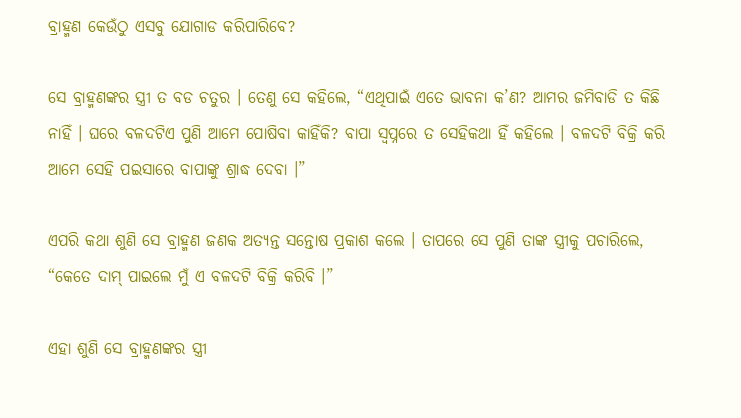ବ୍ରାହ୍ମଣ କେଉଁଠୁ ଏସବୁ ଯୋଗାଡ କରିପାରିବେ?

ସେ ବ୍ରାହ୍ମଣଙ୍କର ସ୍ତ୍ରୀ ତ ବଡ ଚତୁର । ତେଣୁ ସେ କହିଲେ, “ଏଥିପାଇଁ ଏତେ ଭାବନା କ’ଣ? ଆମର ଜମିବାଡି ତ କିଛି ନାହିଁ । ଘରେ ବଳଦଟିଏ ପୁଣି ଆମେ ପୋଷିବା କାହିଁକି? ବାପା ସ୍ୱପ୍ନରେ ତ ସେହିକଥା ହିଁ କହିଲେ । ବଳଦଟି ବିକ୍ରି କରି ଆମେ ସେହି ପଇସାରେ ବାପାଙ୍କୁ ଶ୍ରାଦ୍ଧ ଦେବା ।”

ଏପରି କଥା ଶୁଣି ସେ ବ୍ରାହ୍ମଣ ଜଣକ ଅତ୍ୟନ୍ତ ସନ୍ତୋଷ ପ୍ରକାଶ କଲେ । ତାପରେ ସେ ପୁଣି ତାଙ୍କ ସ୍ତ୍ରୀକୁ ପଚାରିଲେ, “କେତେ ଦାମ୍ ପାଇଲେ ମୁଁ ଏ ବଳଦଟି ବିକ୍ରି କରିବି ।”

ଏହା ଶୁଣି ସେ ବ୍ରାହ୍ମଣଙ୍କର ସ୍ତ୍ରୀ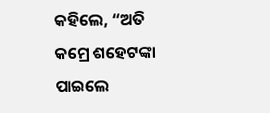କହିଲେ, “ଅତି କମ୍ରେ ଶହେଟଙ୍କା ପାଇଲେ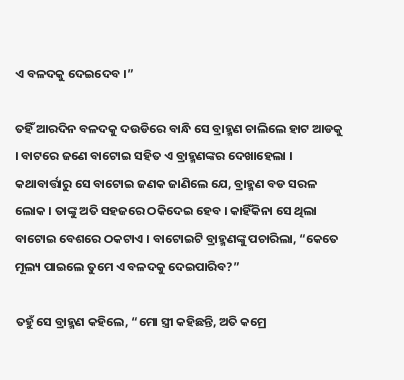ଏ ବଳଦକୁ ଦେଇଦେବ ।”

ତହିଁ ଆରଦିନ ବଳଦକୁ ଦଉଡିରେ ବାନ୍ଧି ସେ ବ୍ରାହ୍ମଣ ଚାଲିଲେ ହାଟ ଆଡକୁ । ବାଟରେ ଜଣେ ବାଟୋଇ ସହିତ ଏ ବ୍ରାହ୍ମଣଙ୍କର ଦେଖାହେଲା । କଥାବାର୍ତ୍ତାରୁ ସେ ବାଟୋଇ ଜଣକ ଜାଣିଲେ ଯେ, ବ୍ରାହ୍ମଣ ବଡ ସରଳ ଲୋକ । ତାଙ୍କୁ ଅତି ସହଜରେ ଠକିଦେଇ ହେବ । କାହିଁକିନା ସେ ଥିଲା ବାଟୋଇ ବେଶରେ ଠକଟାଏ । ବାଟୋଇଟି ବ୍ରାହ୍ମଣଙ୍କୁ ପଚାରିଲା, “କେତେ ମୂଲ୍ୟ ପାଇଲେ ତୁମେ ଏ ବଳଦକୁ ଦେଇପାରିବ?”

ତହୁଁ ସେ ବ୍ରାହ୍ମଣ କହିଲେ, “ମୋ ସ୍ତ୍ରୀ କହିଛନ୍ତି, ଅତି କମ୍ରେ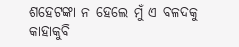ଶହେଟଙ୍କା ନ ହେଲେ ମୁଁ ଏ ବଳଦକୁ କାହାକୁବି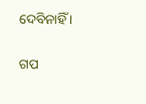ଦେବିନାହିଁ ।


ଗପ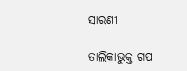ସାରଣୀ

ତାଲିକାଭୁକ୍ତ ଗପ